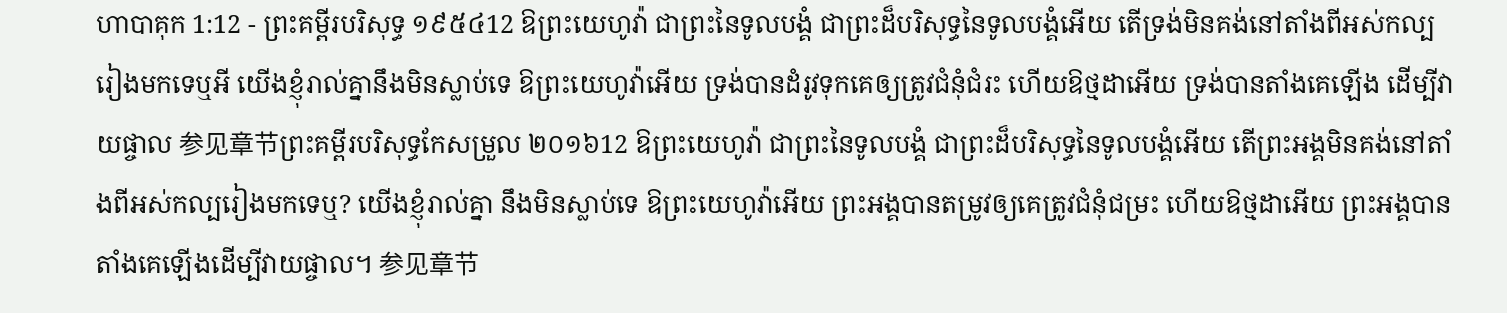ហាបាគុក 1:12 - ព្រះគម្ពីរបរិសុទ្ធ ១៩៥៤12 ឱព្រះយេហូវ៉ា ជាព្រះនៃទូលបង្គំ ជាព្រះដ៏បរិសុទ្ធនៃទូលបង្គំអើយ តើទ្រង់មិនគង់នៅតាំងពីអស់កល្បរៀងមកទេឬអី យើងខ្ញុំរាល់គ្នានឹងមិនស្លាប់ទេ ឱព្រះយេហូវ៉ាអើយ ទ្រង់បានដំរូវទុកគេឲ្យត្រូវជំនុំជំរះ ហើយឱថ្មដាអើយ ទ្រង់បានតាំងគេឡើង ដើម្បីវាយផ្ចាល 参见章节ព្រះគម្ពីរបរិសុទ្ធកែសម្រួល ២០១៦12 ឱព្រះយេហូវ៉ា ជាព្រះនៃទូលបង្គំ ជាព្រះដ៏បរិសុទ្ធនៃទូលបង្គំអើយ តើព្រះអង្គមិនគង់នៅតាំងពីអស់កល្បរៀងមកទេឬ? យើងខ្ញុំរាល់គ្នា នឹងមិនស្លាប់ទេ ឱព្រះយេហូវ៉ាអើយ ព្រះអង្គបានតម្រូវឲ្យគេត្រូវជំនុំជម្រះ ហើយឱថ្មដាអើយ ព្រះអង្គបានតាំងគេឡើងដើម្បីវាយផ្ចាល។ 参见章节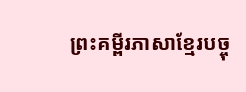ព្រះគម្ពីរភាសាខ្មែរបច្ចុ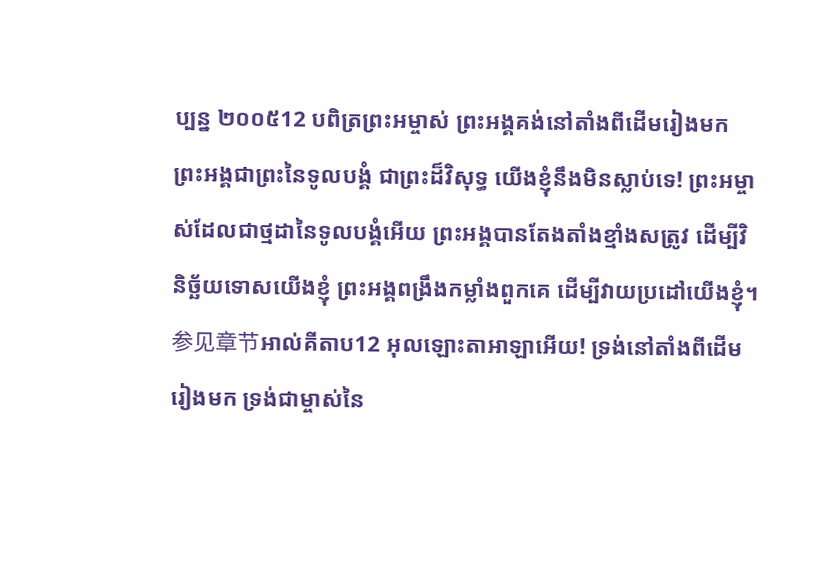ប្បន្ន ២០០៥12 បពិត្រព្រះអម្ចាស់ ព្រះអង្គគង់នៅតាំងពីដើមរៀងមក ព្រះអង្គជាព្រះនៃទូលបង្គំ ជាព្រះដ៏វិសុទ្ធ យើងខ្ញុំនឹងមិនស្លាប់ទេ! ព្រះអម្ចាស់ដែលជាថ្មដានៃទូលបង្គំអើយ ព្រះអង្គបានតែងតាំងខ្មាំងសត្រូវ ដើម្បីវិនិច្ឆ័យទោសយើងខ្ញុំ ព្រះអង្គពង្រឹងកម្លាំងពួកគេ ដើម្បីវាយប្រដៅយើងខ្ញុំ។ 参见章节អាល់គីតាប12 អុលឡោះតាអាឡាអើយ! ទ្រង់នៅតាំងពីដើមរៀងមក ទ្រង់ជាម្ចាស់នៃ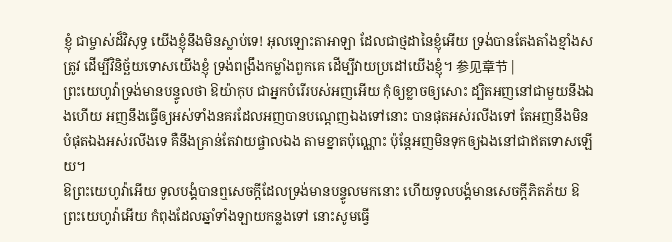ខ្ញុំ ជាម្ចាស់ដ៏វិសុទ្ធ យើងខ្ញុំនឹងមិនស្លាប់ទេ! អុលឡោះតាអាឡា ដែលជាថ្មដានៃខ្ញុំអើយ ទ្រង់បានតែងតាំងខ្មាំងសត្រូវ ដើម្បីវិនិច្ឆ័យទោសយើងខ្ញុំ ទ្រង់ពង្រឹងកម្លាំងពួកគេ ដើម្បីវាយប្រដៅយើងខ្ញុំ។ 参见章节 |
ព្រះយេហូវ៉ាទ្រង់មានបន្ទូលថា ឱយ៉ាកុប ជាអ្នកបំរើរបស់អញអើយ កុំឲ្យខ្លាចឲ្យសោះ ដ្បិតអញនៅជាមួយនឹងឯងហើយ អញនឹងធ្វើឲ្យអស់ទាំងនគរដែលអញបានបណ្តេញឯងទៅនោះ បានផុតអស់រលីងទៅ តែអញនឹងមិនបំផុតឯងអស់រលីងទេ គឺនឹងគ្រាន់តែវាយផ្ចាលឯង តាមខ្នាតប៉ុណ្ណោះ ប៉ុន្តែអញមិនទុកឲ្យឯងនៅជាឥតទោសឡើយ។
ឱព្រះយេហូវ៉ាអើយ ទូលបង្គំបានឮសេចក្ដីដែលទ្រង់មានបន្ទូលមកនោះ ហើយទូលបង្គំមានសេចក្ដីភិតភ័យ ឱព្រះយេហូវ៉ាអើយ កំពុងដែលឆ្នាំទាំងឡាយកន្លងទៅ នោះសូមធ្វើ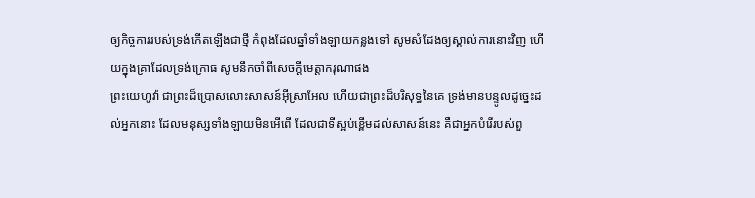ឲ្យកិច្ចការរបស់ទ្រង់កើតឡើងជាថ្មី កំពុងដែលឆ្នាំទាំងឡាយកន្លងទៅ សូមសំដែងឲ្យស្គាល់ការនោះវិញ ហើយក្នុងគ្រាដែលទ្រង់ក្រោធ សូមនឹកចាំពីសេចក្ដីមេត្តាករុណាផង
ព្រះយេហូវ៉ា ជាព្រះដ៏ប្រោសលោះសាសន៍អ៊ីស្រាអែល ហើយជាព្រះដ៏បរិសុទ្ធនៃគេ ទ្រង់មានបន្ទូលដូច្នេះដល់អ្នកនោះ ដែលមនុស្សទាំងឡាយមិនអើពើ ដែលជាទីស្អប់ខ្ពើមដល់សាសន៍នេះ គឺជាអ្នកបំរើរបស់ពួ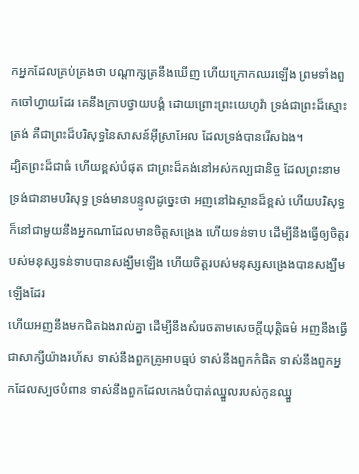កអ្នកដែលគ្រប់គ្រងថា បណ្តាក្សត្រនឹងឃើញ ហើយក្រោកឈរឡើង ព្រមទាំងពួកចៅហ្វាយដែរ គេនឹងក្រាបថ្វាយបង្គំ ដោយព្រោះព្រះយេហូវ៉ា ទ្រង់ជាព្រះដ៏ស្មោះត្រង់ គឺជាព្រះដ៏បរិសុទ្ធនៃសាសន៍អ៊ីស្រាអែល ដែលទ្រង់បានរើសឯង។
ដ្បិតព្រះដ៏ជាធំ ហើយខ្ពស់បំផុត ជាព្រះដ៏គង់នៅអស់កល្បជានិច្ច ដែលព្រះនាមទ្រង់ជានាមបរិសុទ្ធ ទ្រង់មានបន្ទូលដូច្នេះថា អញនៅឯស្ថានដ៏ខ្ពស់ ហើយបរិសុទ្ធ ក៏នៅជាមួយនឹងអ្នកណាដែលមានចិត្តសង្រេង ហើយទន់ទាប ដើម្បីនឹងធ្វើឲ្យចិត្តរបស់មនុស្សទន់ទាបបានសង្ឃឹមឡើង ហើយចិត្តរបស់មនុស្សសង្រេងបានសង្ឃឹមឡើងដែរ
ហើយអញនឹងមកជិតឯងរាល់គ្នា ដើម្បីនឹងសំរេចតាមសេចក្ដីយុត្តិធម៌ អញនឹងធ្វើជាសាក្សីយ៉ាងរហ័ស ទាស់នឹងពួកគ្រូអាបធ្មប់ ទាស់នឹងពួកកំផិត ទាស់នឹងពួកអ្នកដែលស្បថបំពាន ទាស់នឹងពួកដែលកេងបំបាត់ឈ្នួលរបស់កូនឈ្នួ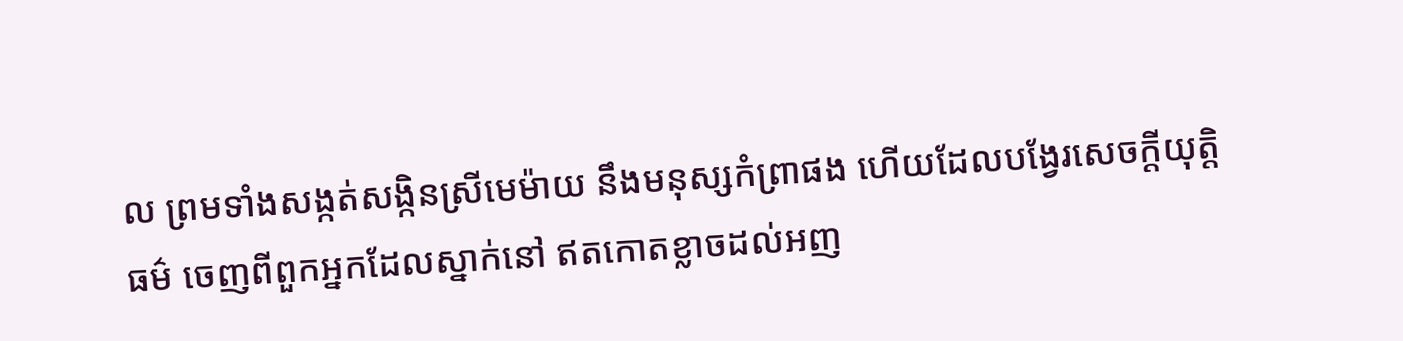ល ព្រមទាំងសង្កត់សង្កិនស្រីមេម៉ាយ នឹងមនុស្សកំព្រាផង ហើយដែលបង្វែរសេចក្ដីយុត្តិធម៌ ចេញពីពួកអ្នកដែលស្នាក់នៅ ឥតកោតខ្លាចដល់អញ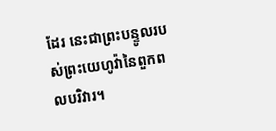ដែរ នេះជាព្រះបន្ទូលរបស់ព្រះយេហូវ៉ានៃពួកពលបរិវារ។